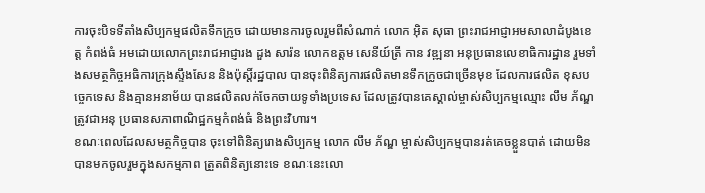ការចុះបិទទីតាំងសិប្បកម្មផលិតទឹកក្រូច ដោយមានការចូលរួមពីសំណាក់ លោក អ៊ិត សុធា ព្រះរាជអាជ្ញាអមសាលាដំបូងខេត្ត កំពង់ធំ អមដោយលោកព្រះរាជអាជ្ញារង ដួង សារ៉ន លោកឧត្តម សេនីយ៍ត្រី កាន វឌ្ឍនា អនុប្រធានលេខាធិការដ្ឋាន រួមទាំងសមត្ថកិច្ចអធិការក្រុងស្ទឹងសែន និងប៉ុស្តិ៍រដ្ឋបាល បានចុះពិនិត្យការផលិតមានទឹកក្រូចជាច្រើនមុខ ដែលការផលិត ខុសបច្ចេកទេស និងគ្មានអនាម័យ បានផលិតលក់ចែកចាយទូទាំងប្រទេស ដែលត្រូវបានគេស្គាល់ម្ចាស់សិប្បកម្មឈ្មោះ លឹម ភ័ណ្ឌ ត្រូវជាអនុ ប្រធានសភាពាណិជ្ឋកម្មកំពង់ធំ និងព្រះវិហារ។
ខណៈពេលដែលសមត្ថកិច្ចបាន ចុះទៅពិនិត្យរោងសិប្បកម្ម លោក លឹម ភ័ណ្ឌ ម្ចាស់សិប្បកម្មបានរត់គេចខ្លួនបាត់ ដោយមិនបានមកចូលរួមក្នុងសកម្មភាព ត្រួតពិនិត្យនោះទេ ខណៈនេះលោ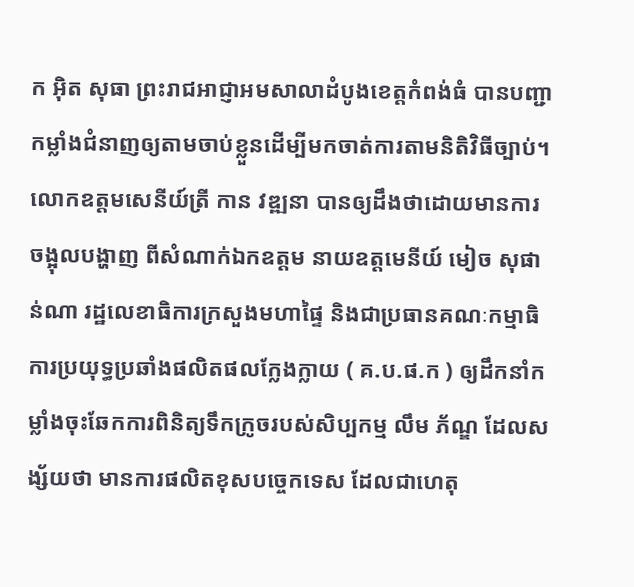ក អ៊ិត សុធា ព្រះរាជអាជ្ញាអមសាលាដំបូងខេត្តកំពង់ធំ បានបញ្ជាកម្លាំងជំនាញឲ្យតាមចាប់ខ្លួនដើម្បីមកចាត់ការតាមនិតិវិធីច្បាប់។
លោកឧត្តមសេនីយ៍ត្រី កាន វឌ្ឍនា បានឲ្យដឹងថាដោយមានការចង្អុលបង្ហាញ ពីសំណាក់ឯកឧត្តម នាយឧត្តមេនីយ៍ មៀច សុផាន់ណា រដ្ឋលេខាធិការក្រសួងមហាផ្ទៃ និងជាប្រធានគណៈកម្មាធិ ការប្រយុទ្ធប្រឆាំងផលិតផលក្លែងក្លាយ ( គ.ប.ផ.ក ) ឲ្យដឹកនាំកម្លាំងចុះឆែកការពិនិត្យទឹកក្រូចរបស់សិប្បកម្ម លឹម ភ័ណ្ឌ ដែលសង្ស័យថា មានការផលិតខុសបច្ចេកទេស ដែលជាហេតុ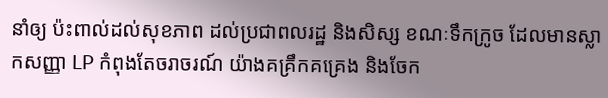នាំឲ្យ ប៉ះពាល់ដល់សុខភាព ដល់ប្រជាពលរដ្ឋ និងសិស្ស ខណៈទឹកក្រូច ដែលមានស្លាកសញ្ញា LP កំពុងតែចរាចរណ៍ យ៉ាងគគ្រឹកគគ្រេង និងចែក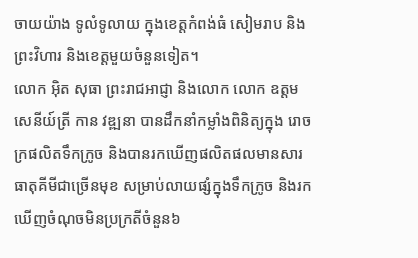ចាយយ៉ាង ទូលំទូលាយ ក្នុងខេត្តកំពង់ធំ សៀមរាប និងព្រះវិហារ និងខេត្តមួយចំនួនទៀត។
លោក អ៊ិត សុធា ព្រះរាជអាជ្ញា និងលោក លោក ឧត្តមសេនីយ៍ត្រី កាន វឌ្ឍនា បានដឹកនាំកម្លាំងពិនិត្យក្នុង រោចក្រផលិតទឹកក្រូច និងបានរកឃើញផលិតផលមានសារធាតុគីមីជាច្រើនមុខ សម្រាប់លាយផ្សំក្នុងទឹកក្រូច និងរកឃើញចំណុចមិនប្រក្រតីចំនួន៦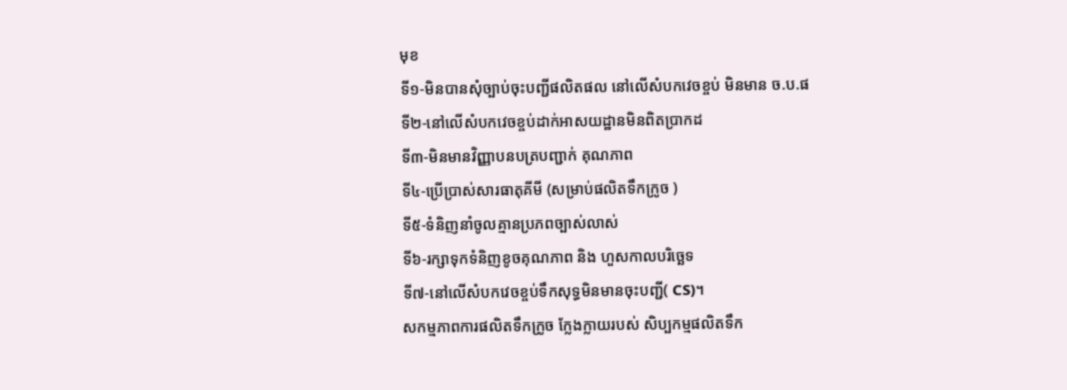មុខ
ទី១-មិនបានសុំច្បាប់ចុះបញ្ជីផលិតផល នៅលើសំបកវេចខ្ចប់ មិនមាន ច.ប.ផ
ទី២-នៅលើសំបកវេចខ្ចប់ដាក់អាសយដ្ឋានមិនពិតប្រាកដ
ទី៣-មិនមានវិញ្ញាបនបត្របញ្ជាក់ គុណភាព
ទី៤-ប្រើប្រាស់សារធាតុគីមី (សម្រាប់ផលិតទឹកក្រូច )
ទី៥-ទំនិញនាំចូលគ្មានប្រភពច្បាស់លាស់
ទី៦-រក្សាទុកទំនិញខូចគុណភាព និង ហួសកាលបរិច្ឆេទ
ទី៧-នៅលើសំបកវេចខ្ចប់ទឹកសុទ្ធមិនមានចុះបញ្ជី( CS)។
សកម្មភាពការផលិតទឹកក្រូច ក្លែងក្លាយរបស់ សិប្បកម្មផលិតទឹក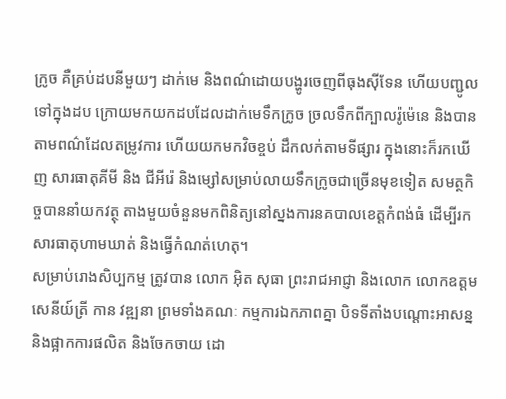ក្រូច គឺគ្រប់ដបនីមួយៗ ដាក់មេ និងពណ៌ដោយបង្ហូរចេញពីធុងស៊ីទែន ហើយបញ្ជូលទៅក្នុងដប ក្រោយមកយកដបដែលដាក់មេទឹកក្រូច ច្រលទឹកពីក្បាលរ៉ូម៉េនេ និងបានតាមពណ៌ដែលតម្រូវការ ហើយយកមកវិចខ្ចប់ ដឹកលក់តាមទីផ្សារ ក្នុងនោះក៏រកឃើញ សារធាតុគីមី និង ជីអីរ៉េ និងម្សៅសម្រាប់លាយទឹកក្រូចជាច្រើនមុខទៀត សមត្ថកិច្ចបាននាំយកវត្ថុ តាងមួយចំនួនមកពិនិត្យនៅស្នងការនគបាលខេត្តកំពង់ធំ ដើម្បីរកសារធាតុហាមឃាត់ និងធ្វើកំណត់ហេតុ។
សម្រាប់រោងសិប្បកម្ម ត្រូវបាន លោក អ៊ិត សុធា ព្រះរាជអាជ្ញា និងលោក លោកឧត្តមសេនីយ៍ត្រី កាន វឌ្ឍនា ព្រមទាំងគណៈ កម្មការឯកភាពគ្នា បិទទីតាំងបណ្តោះអាសន្ន និងផ្អាកការផលិត និងចែកចាយ ដោ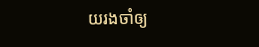យរងចាំឲ្យ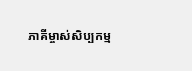ភាគីម្ចាស់សិប្បកម្ម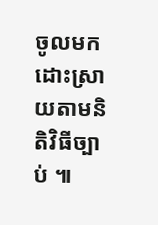ចូលមកដោះស្រាយតាមនិតិវិធីច្បាប់ ៕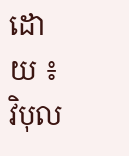ដោយ ៖ វិបុល